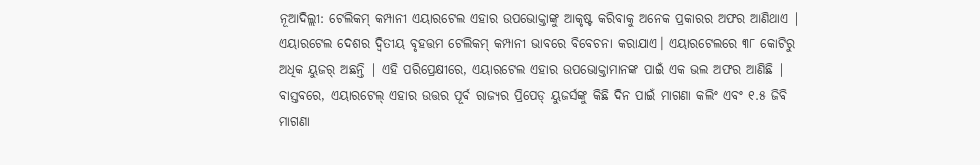ନୂଆଦିଲ୍ଲୀ: ଟେଲିକମ୍ କମ୍ପାନୀ ଏୟାରଟେଲ ଏହାର ଉପଭୋକ୍ତାଙ୍କୁ ଆକୃଷ୍ଟ କରିବାକୁ ଅନେକ ପ୍ରକାରର ଅଫର ଆଣିଥାଏ | ଏୟାରଟେଲ ଦେଶର ଦ୍ୱିତୀୟ ବୃହତ୍ତମ ଟେଲିକମ୍ କମ୍ପାନୀ ଭାବରେ ବିବେଚନା କରାଯାଏ। ଏୟାରଟେଲରେ ୩୮ କୋଟିରୁ ଅଧିକ ୟୁଜର୍ ଅଛନ୍ତି | ଏହି ପରିପ୍ରେକ୍ଷୀରେ, ଏୟାରଟେଲ ଏହାର ଉପଭୋକ୍ତାମାନଙ୍କ ପାଇଁ ଏକ ଭଲ ଅଫର ଆଣିଛି | ବାସ୍ତବରେ, ଏୟାରଟେଲ୍ ଏହାର ଉତ୍ତର ପୂର୍ବ ରାଜ୍ୟର ପ୍ରିପେଡ୍ ୟୁଜର୍ସଙ୍କୁ କିଛି ଦିନ ପାଇଁ ମାଗଣା କଲିଂ ଏବଂ ୧.୫ ଜିବି ମାଗଣା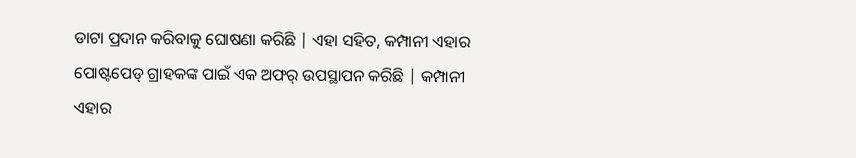ଡାଟା ପ୍ରଦାନ କରିବାକୁ ଘୋଷଣା କରିଛି | ଏହା ସହିତ, କମ୍ପାନୀ ଏହାର ପୋଷ୍ଟପେଡ୍ ଗ୍ରାହକଙ୍କ ପାଇଁ ଏକ ଅଫର୍ ଉପସ୍ଥାପନ କରିଛି | କମ୍ପାନୀ ଏହାର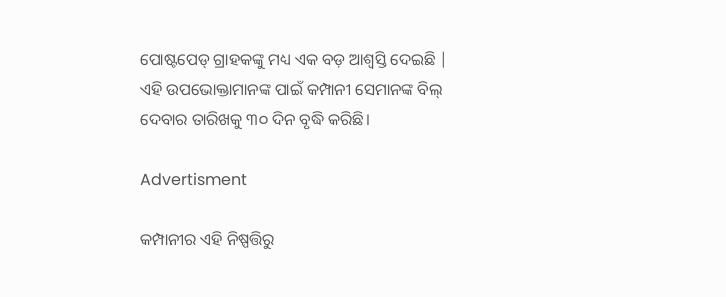ପୋଷ୍ଟପେଡ୍ ଗ୍ରାହକଙ୍କୁ ମଧ୍ୟ ଏକ ବଡ଼ ଆଶ୍ବସ୍ତି ଦେଇଛି | ଏହି ଉପଭୋକ୍ତାମାନଙ୍କ ପାଇଁ କମ୍ପାନୀ ସେମାନଙ୍କ ବିଲ୍ ଦେବାର ତାରିଖକୁ ୩୦ ଦିନ ବୃଦ୍ଧି କରିଛି।

Advertisment

କମ୍ପାନୀର ଏହି ନିଷ୍ପତ୍ତିରୁ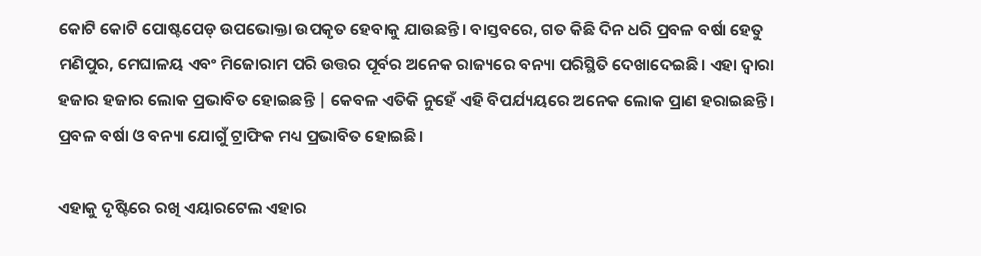କୋଟି କୋଟି ପୋଷ୍ଟପେଡ୍ ଉପଭୋକ୍ତା ଉପକୃତ ହେବାକୁ ଯାଉଛନ୍ତି। ବାସ୍ତବରେ, ଗତ କିଛି ଦିନ ଧରି ପ୍ରବଳ ବର୍ଷା ହେତୁ ମଣିପୁର, ମେଘାଳୟ ଏବଂ ମିଜୋରାମ ପରି ଉତ୍ତର ପୂର୍ବର ଅନେକ ରାଜ୍ୟରେ ବନ୍ୟା ପରିସ୍ଥିତି ଦେଖାଦେଇଛି। ଏହା ଦ୍ୱାରା ହଜାର ହଜାର ଲୋକ ପ୍ରଭାବିତ ହୋଇଛନ୍ତି | କେବଳ ଏତିକି ନୁହେଁ ଏହି ବିପର୍ଯ୍ୟୟରେ ଅନେକ ଲୋକ ପ୍ରାଣ ହରାଇଛନ୍ତି। ପ୍ରବଳ ବର୍ଷା ଓ ବନ୍ୟା ଯୋଗୁଁ ଟ୍ରାଫିକ ମଧ୍ୟ ପ୍ରଭାବିତ ହୋଇଛି।

ଏହାକୁ ଦୃଷ୍ଟିରେ ରଖି ଏୟାରଟେଲ ଏହାର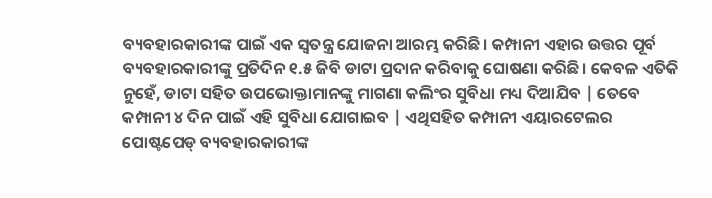ବ୍ୟବହାରକାରୀଙ୍କ ପାଇଁ ଏକ ସ୍ୱତନ୍ତ୍ର ଯୋଜନା ଆରମ୍ଭ କରିଛି। କମ୍ପାନୀ ଏହାର ଉତ୍ତର ପୂର୍ବ ବ୍ୟବହାରକାରୀଙ୍କୁ ପ୍ରତିଦିନ ୧.୫ ଜିବି ଡାଟା ପ୍ରଦାନ କରିବାକୁ ଘୋଷଣା କରିଛି। କେବଳ ଏତିକି ନୁହେଁ, ଡାଟା ସହିତ ଉପଭୋକ୍ତାମାନଙ୍କୁ ମାଗଣା କଲିଂର ସୁବିଧା ମଧ୍ୟ ଦିଆଯିବ | ତେବେ କମ୍ପାନୀ ୪ ଦିନ ପାଇଁ ଏହି ସୁବିଧା ଯୋଗାଇବ | ଏଥିସହିତ କମ୍ପାନୀ ଏୟାରଟେଲର ପୋଷ୍ଟପେଡ୍ ବ୍ୟବହାରକାରୀଙ୍କ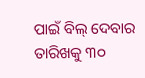ପାଇଁ ବିଲ୍ ଦେବାର ତାରିଖକୁ ୩୦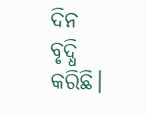ଦିନ ବୃଦ୍ଧି କରିଛି।